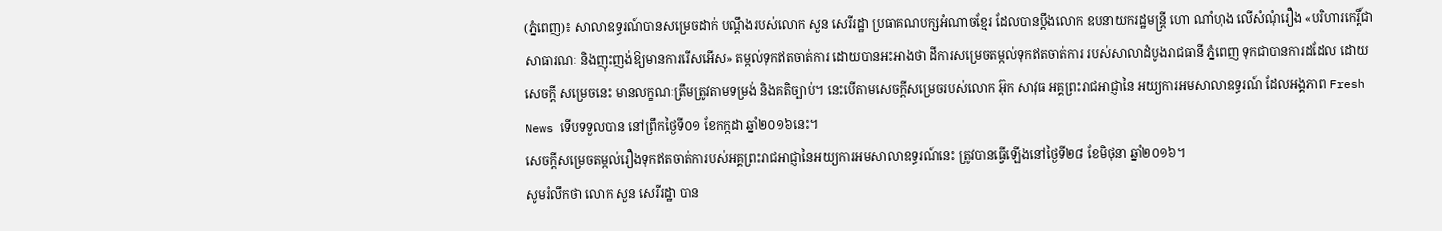(ភ្នំពេញ)៖ សាលាឧទ្ធរណ៍បានសម្រេចដាក់ បណ្ដឹងរបស់លោក សួន សេរីរដ្ឋា ប្រធាគណបក្សអំណាចខ្មែរ ដែលបានប្ដឹងលោក ឧបនាយករដ្ឋមន្រ្តី ហោ ណាំហុង លើសំណុំរឿង «បរិហារកេរ្តិ៍ជាសាធារណៈ និងញុះញង់ឱ្យមានការរើសអើស» តម្កល់ទុកឥតចាត់ការ ដោយបានអះអាងថា ដីការសម្រេចតម្កល់ទុកឥតចាត់ការ របស់សាលាដំបូងរាជធានី ភ្នំពេញ ទុកជាបានការដដែល ដោយសេចក្ដី សម្រេចនេះ មានលក្ខណៈត្រឹមត្រូវតាមទម្រង់ និងគតិច្បាប់។ នេះបើតាមសេចក្ដីសម្រេចរបស់លោក អ៊ុក សាវុធ អគ្គព្រះរាជអាជ្ញានៃ អយ្យការអមសាលាឧទ្ធរណ៍ ដែលអង្គភាព Fresh News ទើបទទួលបាន នៅព្រឹកថ្ងៃទី០១ ខែកក្កដា ឆ្នាំ២០១៦នេះ។
សេចក្ដីសម្រេចតម្កល់រឿងទុកឥតចាត់ការបស់អគ្គព្រះរាជអាជ្ញានៃអយ្យការអមសាលាឧទ្ធរណ៍នេះ ត្រូវបានធ្វើឡើងនៅថ្ងៃទី២៨ ខែមិថុនា ឆ្នាំ២០១៦។
សូមរំលឹកថា លោក សួន សេរីរដ្ឋា បាន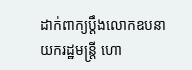ដាក់ពាក្យប្តឹងលោកឧបនាយករដ្ឋមន្រ្តី ហោ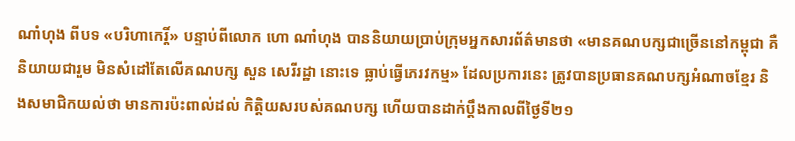ណាំហុង ពីបទ «បរិហាកេរ្តិ៍» បន្ទាប់ពីលោក ហោ ណាំហុង បាននិយាយប្រាប់ក្រុមអ្នកសារព័ត៌មានថា «មានគណបក្សជាច្រើននៅកម្ពុជា គឺនិយាយជារួម មិនសំដៅតែលើគណបក្ស សួន សេរីរដ្ឋា នោះទេ ធ្លាប់ធ្វើភេរវកម្ម» ដែលប្រការនេះ ត្រូវបានប្រធានគណបក្សអំណាចខ្មែរ និងសមាជិកយល់ថា មានការប៉ះពាល់ដល់ កិត្តិយសរបស់គណបក្ស ហើយបានដាក់ប្ដឹងកាលពីថ្ងៃទី២១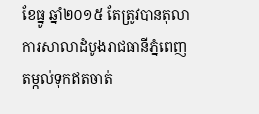ខែធ្នូ ឆ្នាំ២០១៥ តែត្រូវបានតុលាការសាលាដំបូងរាជធានីភ្នំពេញ តម្កល់ទុកឥតចាត់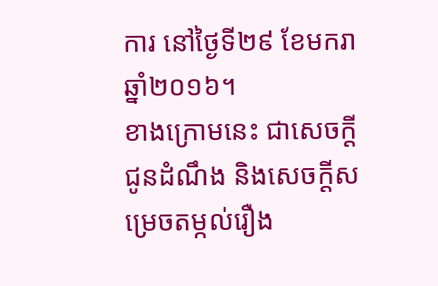ការ នៅថ្ងៃទី២៩ ខែមករា ឆ្នាំ២០១៦។
ខាងក្រោមនេះ ជាសេចក្ដីជូនដំណឹង និងសេចក្ដីសម្រេចតម្កល់រឿង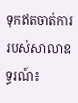ទុកឥតចាត់ការរបស់សាលាឧទ្ធរណ៍៖